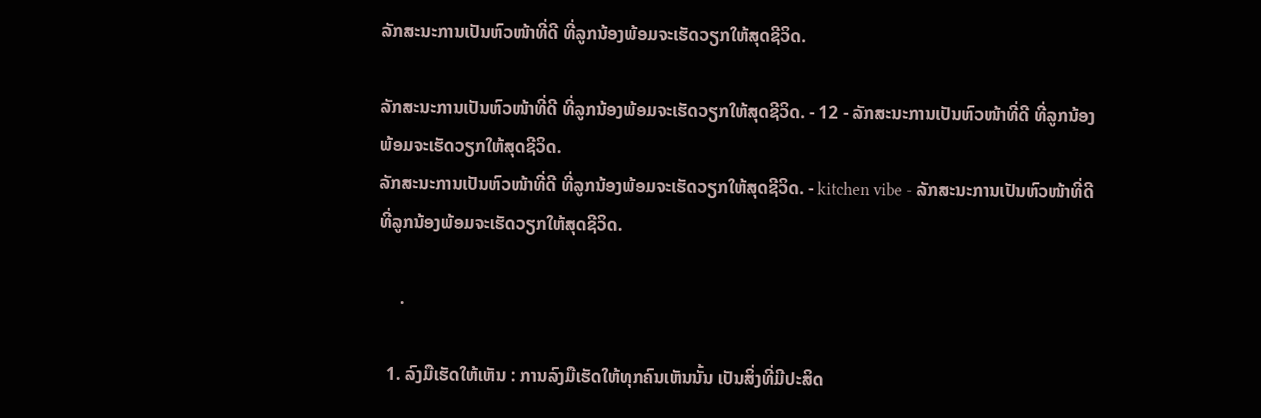ລັກສະນະການເປັນຫົວໜ້າທີ່ດີ ທີ່ລູກນ້ອງພ້ອມຈະເຮັດວຽກໃຫ້ສຸດຊີວິດ.

ລັກສະນະການເປັນຫົວໜ້າທີ່ດີ ທີ່ລູກນ້ອງພ້ອມຈະເຮັດວຽກໃຫ້ສຸດຊີວິດ. - 12 - ລັກສະນະການເປັນຫົວໜ້າທີ່ດີ ທີ່ລູກນ້ອງພ້ອມຈະເຮັດວຽກໃຫ້ສຸດຊີວິດ.
ລັກສະນະການເປັນຫົວໜ້າທີ່ດີ ທີ່ລູກນ້ອງພ້ອມຈະເຮັດວຽກໃຫ້ສຸດຊີວິດ. - kitchen vibe - ລັກສະນະການເປັນຫົວໜ້າທີ່ດີ ທີ່ລູກນ້ອງພ້ອມຈະເຮັດວຽກໃຫ້ສຸດຊີວິດ.

     .

  1. ລົງມືເຮັດໃຫ້ເຫັນ : ການລົງມືເຮັດໃຫ້ທຸກຄົນເຫັນນັ້ນ ເປັນສິ່ງທີ່ມີປະສິດ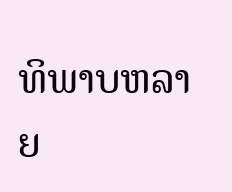ທິພາບຫລາຍ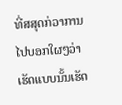ທີ່ສສຸດກ່ວາການໄປບອກໃຜໆວ່າເຮັດແບບນັ້ນເຮັດ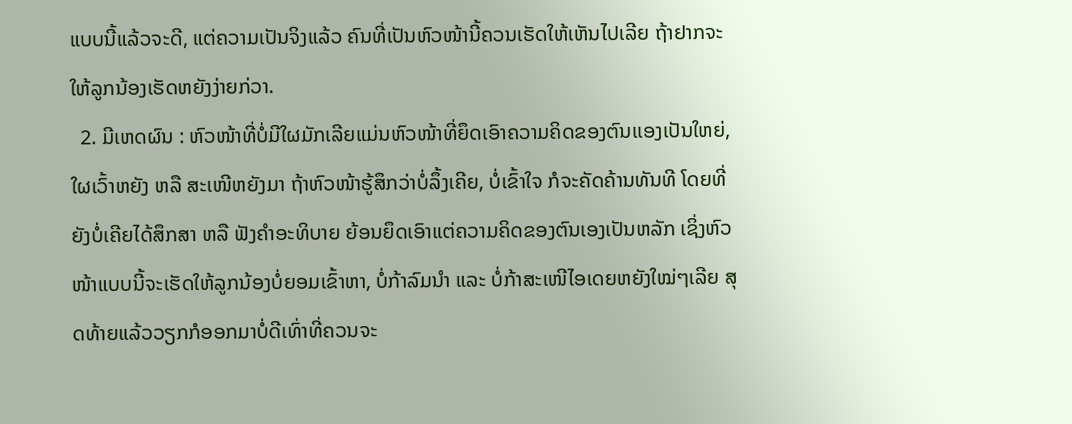ແບບນີ້ແລ້ວຈະດີ, ແຕ່ຄວາມເປັນຈິງແລ້ວ ຄົນທີ່ເປັນຫົວໜ້ານີ້ຄວນເຮັດໃຫ້ເຫັນໄປເລີຍ ຖ້າຢາກຈະໃຫ້ລູກນ້ອງເຮັດຫຍັງງ່າຍກ່ວາ.
  2. ມີເຫດຜົນ : ຫົວໜ້າທີ່ບໍ່ມີໃຜມັກເລີຍແມ່ນຫົວໜ້າທີ່ຍຶດເອົາຄວາມຄິດຂອງຕົນເເອງເປັນໃຫຍ່, ໃຜເວົ້າຫຍັງ ຫລື ສະເໜີຫຍັງມາ ຖ້າຫົວໜ້າຮູ້ສຶກວ່າບໍ່ລຶ້ງເຄີຍ, ບໍ່ເຂົ້າໃຈ ກໍຈະຄັດຄ້ານທັນທີ ໂດຍທີ່ຍັງບໍ່ເຄີຍໄດ້ສຶກສາ ຫລື ຟັງຄຳອະທິບາຍ ຍ້ອນຍຶດເອົາແຕ່ຄວາມຄິດຂອງຕົນເອງເປັນຫລັກ ເຊິ່ງຫົວໜ້າແບບນີ້ຈະເຮັດໃຫ້ລູກນ້ອງບໍ່ຍອມເຂົ້າຫາ, ບໍ່ກ້າລົມນຳ ແລະ ບໍ່ກ້າສະເໜີໄອເດຍຫຍັງໃໝ່ໆເລີຍ ສຸດທ້າຍແລ້ວວຽກກໍອອກມາບໍ່ດີເທົ່າທີ່ຄວນຈະ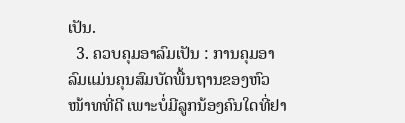ເປັນ.
  3. ຄວບຄຸມອາລົມເປັນ : ການຄຸມອາລົມແມ່ນຄຸນສົມບັດພື້ນຖານຂອງຫົວໜ້າທທີ່ດີ ເພາະບໍ່ມີລູກນ້ອງຄົນໃດທີ່ຢາ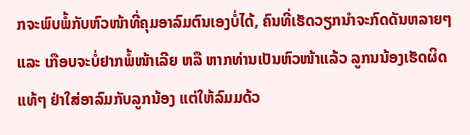ກຈະພົບພໍ້ກັບຫົວໜ້າທີ່ຄຸມອາລົມຕົນເອງບໍ່ໄດ້, ຄົນທີ່ເຮັດວຽກນຳຈະກົດດັນຫລາຍໆ ແລະ ເກືອບຈະບໍ່ຢາກພໍ້ໜ້າເລີຍ ຫລື ຫາກທ່ານເປັນຫົວໜ້າແລ້ວ ລູກນນ້ອງເຮັດຜິດແທ້ໆ ຢ່າໃສ່ອາລົມກັບລູກນ້ອງ ແຕ່ໃຫ້ລົມມດ້ວ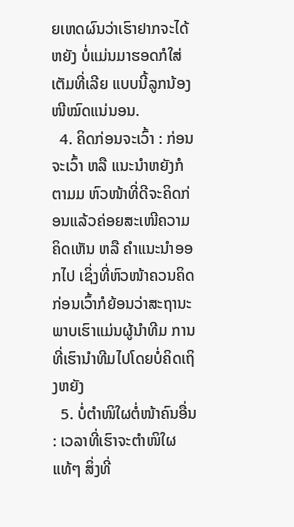ຍເຫດຜົນວ່າເຮົາຢາກຈະໄດ້ຫຍັງ ບໍ່ແມ່ນມາຮອດກໍໃສ່ເຕັມທີ່ເລີຍ ແບບນີ້ລູກນ້ອງໜີໝົດແນ່ນອນ.
  4. ຄິດກ່ອນຈະເວົ້າ : ກ່ອນຈະເວົ້າ ຫລື ແນະນຳຫຍັງກໍຕາມມ ຫົວໜ້າທີ່ດີຈະຄິດກ່ອນແລ້ວຄ່ອຍສະເໜີຄວາມຄິດເຫັນ ຫລື ຄຳແນະນຳອອກໄປ ເຊິ່ງທີ່ຫົວໜ້າຄວນຄິດກ່ອນເວົ້າກໍຍ້ອນວ່າສະຖານະພາບເຮົາແມ່ນຜູ້ນຳທີມ ການທີ່ເຮົານຳທີມໄປໂດຍບໍ່ຄິດເຖິງຫຍັງ
  5. ບໍ່ຕຳໜິໃຜຕໍ່ໜ້າຄົນອື່ນ : ເວລາທີ່ເຮົາຈະຕຳໜິໃຜແທ້ໆ ສິ່ງທີ່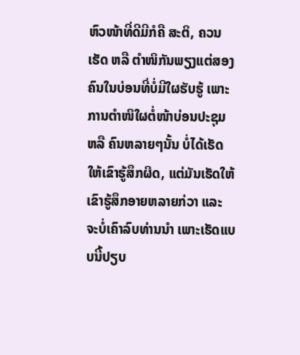ຫົວໜ້າທີ່ດີມີກໍຄື ສະຕິ, ຄວນເຮັດ ຫລື ຕຳໜິກັນພຽງແຕ່ສອງຄົນໃນບ່ອນທີ່ບໍ່ມີໃຜຮັບຮູ້ ເພາະການຕຳໜິໃຜຕໍ່ໜ້າບ່ອນປະຊຸມ ຫລື ຄົນຫລາຍໆນັ້ນ ບໍ່ໄດ້ເຮັດໃຫ້ເຂົາຮູ້ສຶກຜິດ, ແຕ່ມັນເຮັດໃຫ້ເຂົາຮູ້ສຶກອາຍຫລາຍກ່ວາ ແລະ ຈະບໍ່ເຄົາລົບທ່ານນຳ ເພາະເຮັດແບບນີ້ປຽບ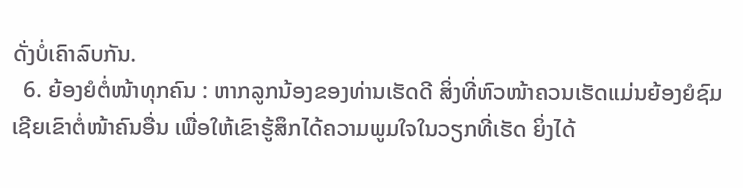ດັ່ງບໍ່ເຄົາລົບກັນ.
  6. ຍ້ອງຍໍຕໍ່ໜ້າທຸກຄົນ : ຫາກລູກນ້ອງຂອງທ່ານເຮັດດີ ສິ່ງທີ່ຫົວໜ້າຄວນເຮັດແມ່ນຍ້ອງຍໍຊົມເຊີຍເຂົາຕໍ່ໜ້າຄົນອື່ນ ເພື່ອໃຫ້ເຂົາຮູ້ສຶກໄດ້ຄວາມພູມໃຈໃນວຽກທີ່ເຮັດ ຍິ່ງໄດ້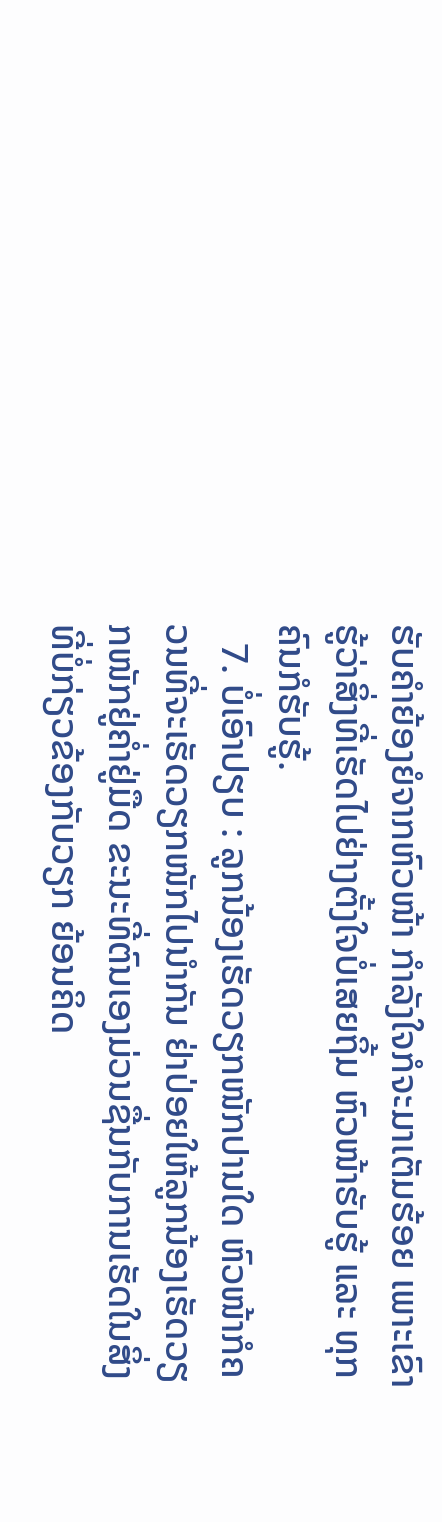ຮັບຄຳຍ້ອງຍໍຈາກຫົວໜ້າ ກຳລັງໃຈກໍຈະມາເຕັມຮ້ອຍ ເພາະເຂົາຮູ້ວ່າສິ່ງທີ່ເຮັດໄປຢ່າງຕັ້ງໃຈບໍ່ເສຍຖິ້ມ ຫົວໜ້າຮັບຮູ້ ແລະ ທຸກຄົນກໍຮັບຮູ້.
  7. ບໍ່ເອົາປຽບ : ລູກນ້ອງເຮັດວຽກໜັກປານໃດ ຫົວໜ້າກໍຄວນທີ່ຈະເຮັດວຽກໜັກໄປນຳກັນ ຢ່າປ່ອຍໃຫ້ລູກນ້ອງເຮັດວຽກໜັກຢູ່ຄໍ່າຢູ່ມືດ ຂະນະທີ່ຕົນເອງມ່ວນຊື່ນກັບການເຮັດໃນສິ່ງທີ່ບໍ່ກ່ຽວຂ້ອງກັບວຽກ ຍ້ອນຄິດ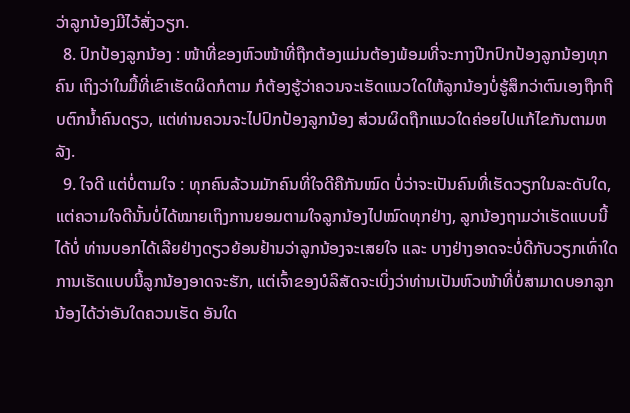ວ່າລູກນ້ອງມີໄວ້ສັ່ງວຽກ.
  8. ປົກປ້ອງລູກນ້ອງ : ໜ້າທີ່ຂອງຫົວໜ້າທີ່ຖືກຕ້ອງແມ່ນຕ້ອງພ້ອມທີ່ຈະກາງປີກປົກປ້ອງລູກນ້ອງທຸກຄົນ ເຖິງວ່າໃນມື້ທີ່ເຂົາເຮັດຜິດກໍຕາມ ກໍຕ້ອງຮູ້ວ່າຄວນຈະເຮັດແນວໃດໃຫ້ລູກນ້ອງບໍ່ຮູ້ສຶກວ່າຕົນເອງຖືກຖີບຕົກນ້ຳຄົນດຽວ, ແຕ່ທ່ານຄວນຈະໄປປົກປ້ອງລູກນ້ອງ ສ່ວນຜິດຖືກແນວໃດຄ່ອຍໄປແກ້ໄຂກັນຕາມຫລັງ.
  9. ໃຈດີ ແຕ່ບໍ່ຕາມໃຈ : ທຸກຄົນລ້ວນມັກຄົນທີ່ໃຈດີຄືກັນໝົດ ບໍ່ວ່າຈະເປັນຄົນທີ່ເຮັດວຽກໃນລະດັບໃດ, ແຕ່ຄວາມໃຈດີນັ້ນບໍ່ໄດ້ໝາຍເຖິງການຍອມຕາມໃຈລູກນ້ອງໄປໝົດທຸກຢ່າງ, ລູກນ້ອງຖາມວ່າເຮັດແບບນີ້ໄດ້ບໍ່ ທ່ານບອກໄດ້ເລີຍຢ່າງດຽວຍ້ອນຢ້ານວ່າລູກນ້ອງຈະເສຍໃຈ ແລະ ບາງຢ່າງອາດຈະບໍ່ດີກັບວຽກເທົ່າໃດ ການເຮັດແບບນີ້ລູກນ້ອງອາດຈະຮັກ, ແຕ່ເຈົ້າຂອງບໍລິສັດຈະເບິ່ງວ່າທ່ານເປັນຫົວໜ້າທີ່ບໍ່ສາມາດບອກລູກນ້ອງໄດ້ວ່າອັນໃດຄວນເຮັດ ອັນໃດ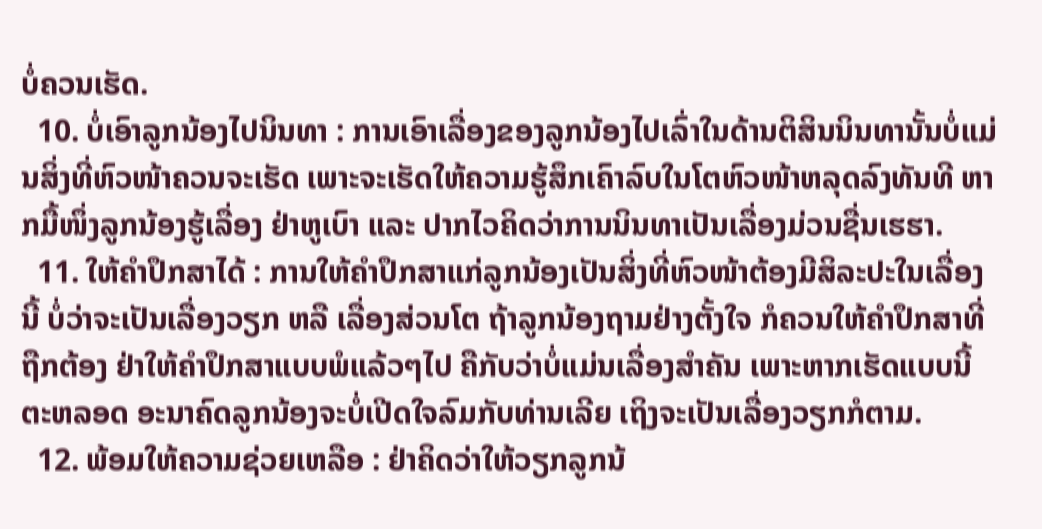ບໍ່ຄວນເຮັດ.
  10. ບໍ່ເອົາລູກນ້ອງໄປນິນທາ : ການເອົາເລື່ອງຂອງລູກນ້ອງໄປເລົ່າໃນດ້ານຕິສິນນິນທານັ້ນບໍ່ແມ່ນສິ່ງທີ່ຫົວໜ້າຄວນຈະເຮັດ ເພາະຈະເຮັດໃຫ້ຄວາມຮູ້ສຶກເຄົາລົບໃນໂຕຫົວໜ້າຫລຸດລົງທັນທີ ຫາກມື້ໜຶ່ງລູກນ້ອງຮູ້ເລື່ອງ ຢ່າຫູເບົາ ແລະ ປາກໄວຄິດວ່າການນິນທາເປັນເລື່ອງມ່ວນຊື່ນເຮຮາ.
  11. ໃຫ້ຄຳປຶກສາໄດ້ : ການໃຫ້ຄຳປຶກສາແກ່ລູກນ້ອງເປັນສິ່ງທີ່ຫົວໜ້າຕ້ອງມີສິລະປະໃນເລື່ອງນີ້ ບໍ່ວ່າຈະເປັນເລື່ອງວຽກ ຫລື ເລື່ອງສ່ວນໂຕ ຖ້າລູກນ້ອງຖາມຢ່າງຕັ້ງໃຈ ກໍຄວນໃຫ້ຄຳປຶກສາທີ່ຖືກຕ້ອງ ຢ່າໃຫ້ຄຳປຶກສາແບບພໍແລ້ວໆໄປ ຄືກັບວ່າບໍ່ແມ່ນເລື່ອງສຳຄັນ ເພາະຫາກເຮັດແບບນີ້ຕະຫລອດ ອະນາຄົດລູກນ້ອງຈະບໍ່ເປີດໃຈລົມກັບທ່ານເລີຍ ເຖິງຈະເປັນເລື່ອງວຽກກໍຕາມ.
  12. ພ້ອມໃຫ້ຄວາມຊ່ວຍເຫລືອ : ຢ່າຄິດວ່າໃຫ້ວຽກລູກນ້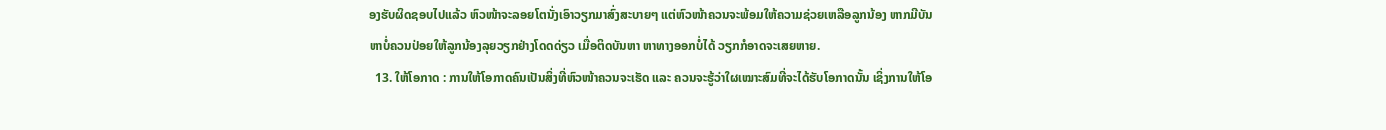ອງຮັບຜິດຊອບໄປແລ້ວ ຫົວໜ້າຈະລອຍໂຕນັ່ງເອົາວຽກມາສົ່ງສະບາຍໆ ແຕ່ຫົວໜ້າຄວນຈະພ້ອມໃຫ້ຄວາມຊ່ວຍເຫລືອລູກນ້ອງ ຫາກມີບັນຫາບໍ່ຄວນປ່ອຍໃຫ້ລູກນ້ອງລຸຍວຽກຢ່າງໂດດດ່ຽວ ເມື່ອຕິດບັນຫາ ຫາທາງອອກບໍ່ໄດ້ ວຽກກໍອາດຈະເສຍຫາຍ.
  13. ໃຫ້ໂອກາດ : ການໃຫ້ໂອກາດຄົນເປັນສິ່ງທີ່ຫົວໜ້າຄວນຈະເຮັດ ແລະ ຄວນຈະຮູ້ວ່າໃຜເໝາະສົມທີ່ຈະໄດ້ຮັບໂອກາດນັ້ນ ເຊິ່ງການໃຫ້ໂອ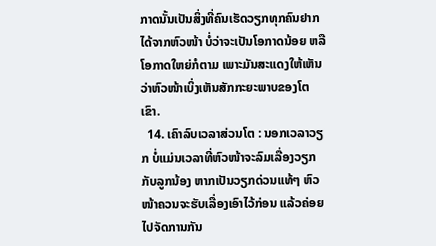ກາດນັ້ນເປັນສິ່ງທີ່ຄົນເຮັດວຽກທຸກຄົນຢາກໄດ້ຈາກຫົວໜ້າ ບໍ່ວ່າຈະເປັນໂອກາດນ້ອຍ ຫລື ໂອກາດໃຫຍ່ກໍຕາມ ເພາະມັນສະແດງໃຫ້ເຫັນວ່າຫົວໜ້າເບິ່ງເຫັນສັກກະຍະພາບຂອງໂຕເຂົາ.
  14. ເຄົາລົບເວລາສ່ວນໂຕ : ນອກເວລາວຽກ ບໍ່ແມ່ນເວລາທີ່ຫົວໜ້າຈະລົມເລື່ອງວຽກກັບລູກນ້ອງ ຫາກເປັນວຽກດ່ວນແທ້ໆ ຫົວໜ້າຄວນຈະຮັບເລື່ອງເອົາໄວ້ກ່ອນ ແລ້ວຄ່ອຍໄປຈັດການກັນ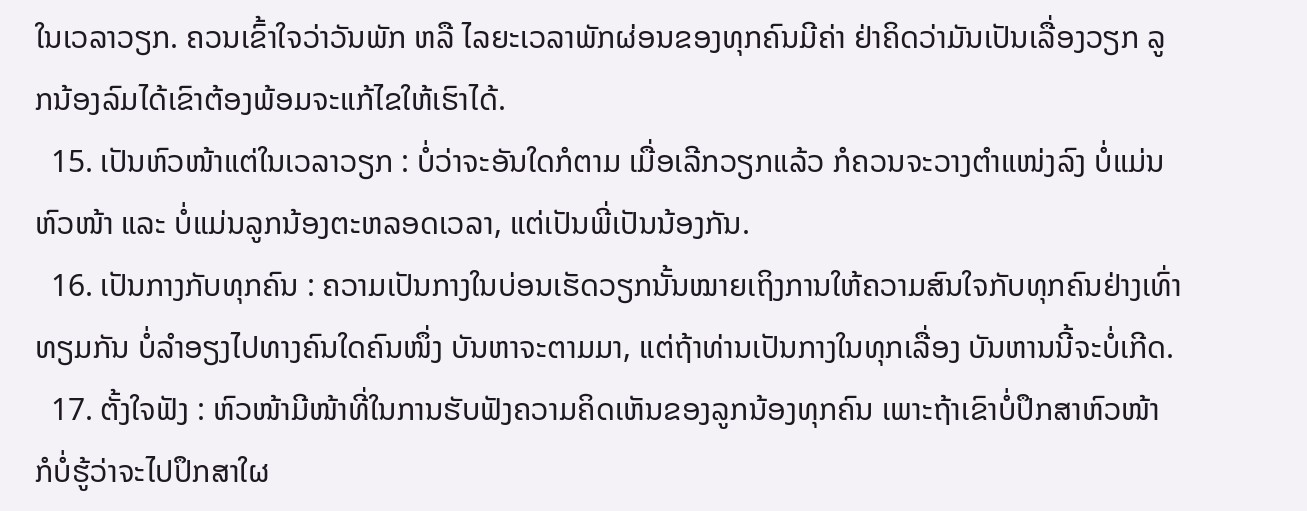ໃນເວລາວຽກ. ຄວນເຂົ້າໃຈວ່າວັນພັກ ຫລື ໄລຍະເວລາພັກຜ່ອນຂອງທຸກຄົນມີຄ່າ ຢ່າຄິດວ່າມັນເປັນເລື່ອງວຽກ ລູກນ້ອງລົມໄດ້ເຂົາຕ້ອງພ້ອມຈະແກ້ໄຂໃຫ້ເຮົາໄດ້.
  15. ເປັນຫົວໜ້າແຕ່ໃນເວລາວຽກ : ບໍ່ວ່າຈະອັນໃດກໍຕາມ ເມື່ອເລີກວຽກແລ້ວ ກໍຄວນຈະວາງຕຳແໜ່ງລົງ ບໍ່ແມ່ນຫົວໜ້າ ແລະ ບໍ່ແມ່ນລູກນ້ອງຕະຫລອດເວລາ, ແຕ່ເປັນພີ່ເປັນນ້ອງກັນ.
  16. ເປັນກາງກັບທຸກຄົນ : ຄວາມເປັນກາງໃນບ່ອນເຮັດວຽກນັ້ນໝາຍເຖິງການໃຫ້ຄວາມສົນໃຈກັບທຸກຄົນຢ່າງເທົ່າທຽມກັນ ບໍ່ລຳອຽງໄປທາງຄົນໃດຄົນໜຶ່ງ ບັນຫາຈະຕາມມາ, ແຕ່ຖ້າທ່ານເປັນກາງໃນທຸກເລື່ອງ ບັນຫານນີ້ຈະບໍ່ເກີດ.
  17. ຕັ້ງໃຈຟັງ : ຫົວໜ້າມີໜ້າທີ່ໃນການຮັບຟັງຄວາມຄິດເຫັນຂອງລູກນ້ອງທຸກຄົນ ເພາະຖ້າເຂົາບໍ່ປຶກສາຫົວໜ້າ ກໍບໍ່ຮູ້ວ່າຈະໄປປຶກສາໃຜ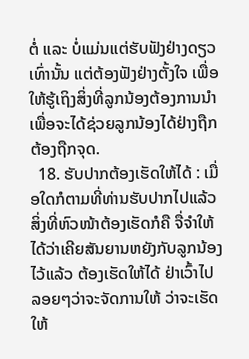ຕໍ່ ແລະ ບໍ່ແມ່ນແຕ່ຮັບຟັງຢ່າງດຽວເທົ່ານັ້ນ ແຕ່ຕ້ອງຟັງຢ່າງຕັ້ງໃຈ ເພື່ອໃຫ້ຮູ້ເຖິງສິ່ງທີ່ລູກນ້ອງຕ້ອງການນຳ ເພື່ອຈະໄດ້ຊ່ວຍລູກນ້ອງໄດ້ຢ່າງຖືກຕ້ອງຖືກຈຸດ.
  18. ຮັບປາກຕ້ອງເຮັດໃຫ້ໄດ້ : ເມື່ອໃດກໍຕາມທີ່ທ່ານຮັບປາກໄປແລ້ວ ສິ່ງທີ່ຫົວໜ້າຕ້ອງເຮັດກໍຄື ຈື່ຈຳໃຫ້ໄດ້ວ່າເຄີຍສັນຍານຫຍັງກັບລູກນ້ອງໄວ້ແລ້ວ ຕ້ອງເຮັດໃຫ້ໄດ້ ຢ່າເວົ້າໄປລອຍໆວ່າຈະຈັດການໃຫ້ ວ່າຈະເຮັດໃຫ້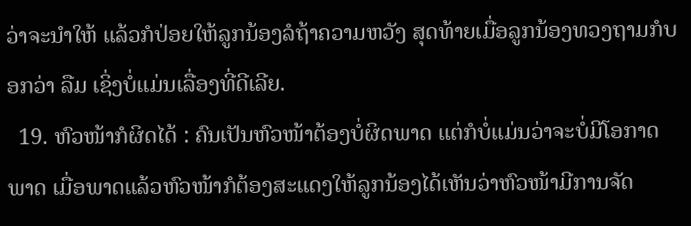ວ່າຈະນຳໃຫ້ ແລ້ວກໍປ່ອຍໃຫ້ລູກນ້ອງລໍຖ້າຄວາມຫວັງ ສຸດທ້າຍເມື່ອລູກນ້ອງທວງຖາມກໍບອກວ່າ ລືມ ເຊິ່ງບໍ່ແມ່ນເລື່ອງທີ່ດີເລີຍ.
  19. ຫົວໜ້າກໍຜິດໄດ້ : ຄົນເປັນຫົວໜ້າຕ້ອງບໍ່ຜິດພາດ ແຕ່ກໍບໍ່ແມ່ນວ່າຈະບໍ່ມີໂອກາດພາດ ເມື່ອພາດແລ້ວຫົວໜ້າກໍຕ້ອງສະແດງໃຫ້ລູກນ້ອງໄດ້ເຫັນວ່າຫົວໜ້າມີການຈັດ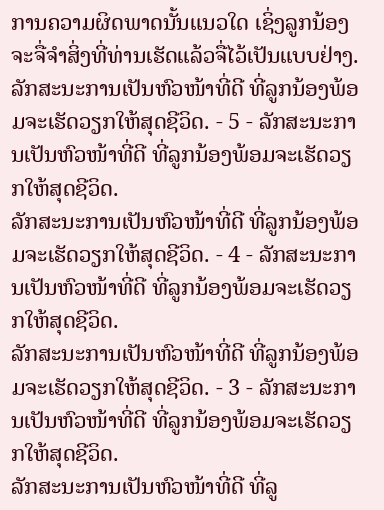ການຄວາມຜິດພາດນັ້ນແນວໃດ ເຊິ່ງລູກນ້ອງຈະຈື່ຈຳສິ່ງທີ່ທ່ານເຮັດແລ້ວຈື່ໄວ້ເປັນແບບຢ່າງ.
ລັກສະນະການເປັນຫົວໜ້າທີ່ດີ ທີ່ລູກນ້ອງພ້ອມຈະເຮັດວຽກໃຫ້ສຸດຊີວິດ. - 5 - ລັກສະນະການເປັນຫົວໜ້າທີ່ດີ ທີ່ລູກນ້ອງພ້ອມຈະເຮັດວຽກໃຫ້ສຸດຊີວິດ.
ລັກສະນະການເປັນຫົວໜ້າທີ່ດີ ທີ່ລູກນ້ອງພ້ອມຈະເຮັດວຽກໃຫ້ສຸດຊີວິດ. - 4 - ລັກສະນະການເປັນຫົວໜ້າທີ່ດີ ທີ່ລູກນ້ອງພ້ອມຈະເຮັດວຽກໃຫ້ສຸດຊີວິດ.
ລັກສະນະການເປັນຫົວໜ້າທີ່ດີ ທີ່ລູກນ້ອງພ້ອມຈະເຮັດວຽກໃຫ້ສຸດຊີວິດ. - 3 - ລັກສະນະການເປັນຫົວໜ້າທີ່ດີ ທີ່ລູກນ້ອງພ້ອມຈະເຮັດວຽກໃຫ້ສຸດຊີວິດ.
ລັກສະນະການເປັນຫົວໜ້າທີ່ດີ ທີ່ລູ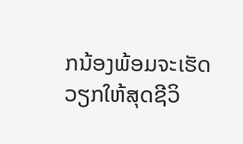ກນ້ອງພ້ອມຈະເຮັດວຽກໃຫ້ສຸດຊີວິ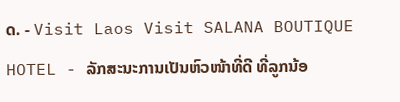ດ. - Visit Laos Visit SALANA BOUTIQUE HOTEL - ລັກສະນະການເປັນຫົວໜ້າທີ່ດີ ທີ່ລູກນ້ອ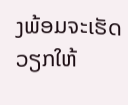ງພ້ອມຈະເຮັດວຽກໃຫ້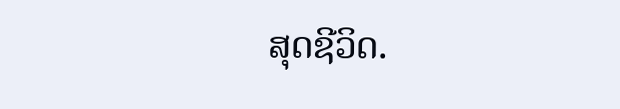ສຸດຊີວິດ.